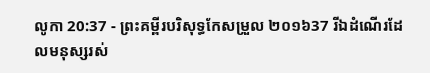លូកា 20:37 - ព្រះគម្ពីរបរិសុទ្ធកែសម្រួល ២០១៦37 រីឯដំណើរដែលមនុស្សរស់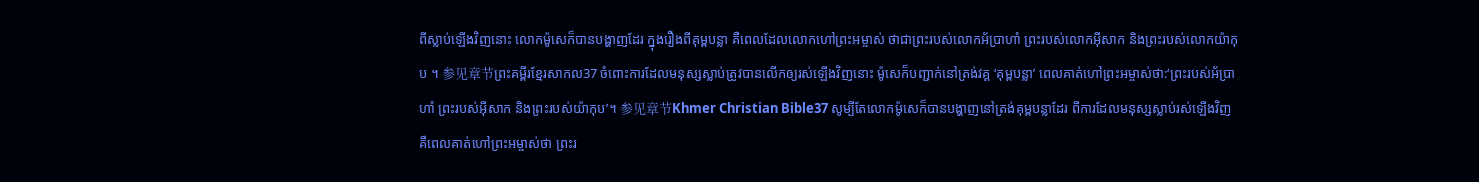ពីស្លាប់ឡើងវិញនោះ លោកម៉ូសេក៏បានបង្ហាញដែរ ក្នុងរឿងពីគុម្ពបន្លា គឺពេលដែលលោកហៅព្រះអម្ចាស់ ថាជាព្រះរបស់លោកអ័ប្រាហាំ ព្រះរបស់លោកអ៊ីសាក និងព្រះរបស់លោកយ៉ាកុប ។ 参见章节ព្រះគម្ពីរខ្មែរសាកល37 ចំពោះការដែលមនុស្សស្លាប់ត្រូវបានលើកឲ្យរស់ឡើងវិញនោះ ម៉ូសេក៏បញ្ជាក់នៅត្រង់វគ្គ ‘គុម្ពបន្លា’ ពេលគាត់ហៅព្រះអម្ចាស់ថា:‘ព្រះរបស់អ័ប្រាហាំ ព្រះរបស់អ៊ីសាក និងព្រះរបស់យ៉ាកុប’។ 参见章节Khmer Christian Bible37 សូម្បីតែលោកម៉ូសេក៏បានបង្ហាញនៅត្រង់គុម្ពបន្លាដែរ ពីការដែលមនុស្សស្លាប់រស់ឡើងវិញ គឺពេលគាត់ហៅព្រះអម្ចាស់ថា ព្រះរ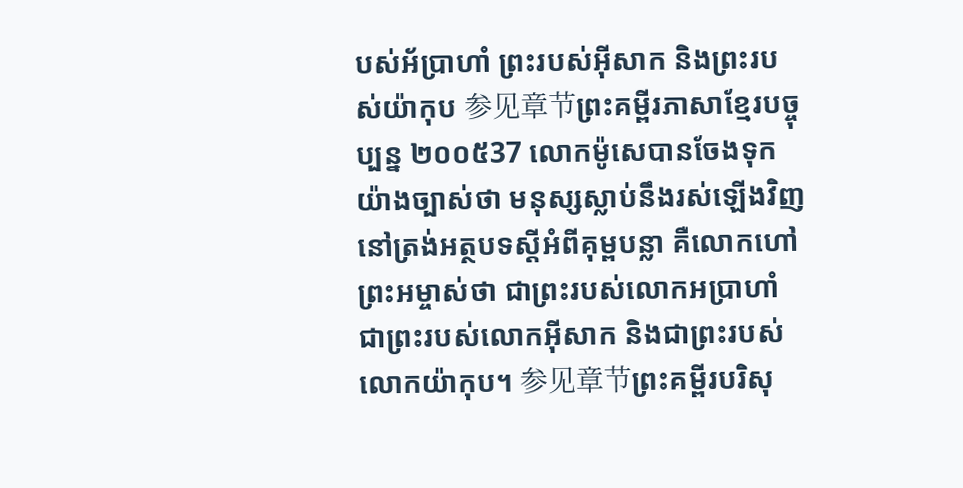បស់អ័ប្រាហាំ ព្រះរបស់អ៊ីសាក និងព្រះរបស់យ៉ាកុប 参见章节ព្រះគម្ពីរភាសាខ្មែរបច្ចុប្បន្ន ២០០៥37 លោកម៉ូសេបានចែងទុកយ៉ាងច្បាស់ថា មនុស្សស្លាប់នឹងរស់ឡើងវិញ នៅត្រង់អត្ថបទស្ដីអំពីគុម្ពបន្លា គឺលោកហៅព្រះអម្ចាស់ថា ជាព្រះរបស់លោកអប្រាហាំ ជាព្រះរបស់លោកអ៊ីសាក និងជាព្រះរបស់លោកយ៉ាកុប។ 参见章节ព្រះគម្ពីរបរិសុ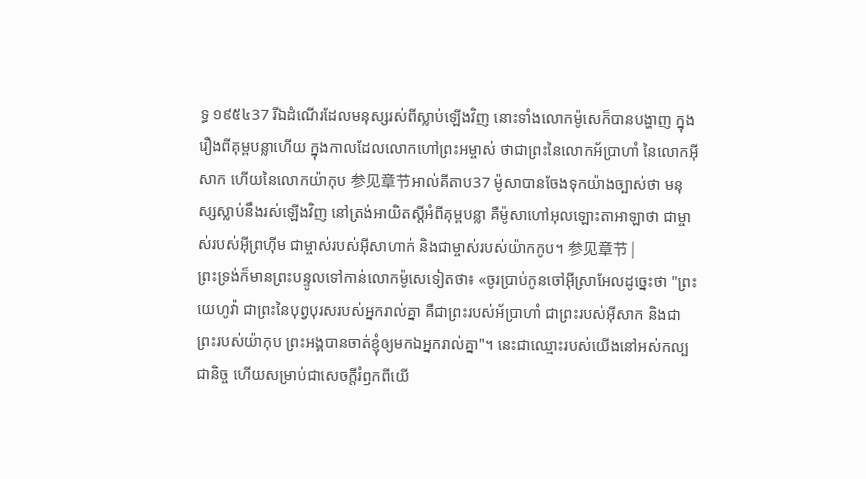ទ្ធ ១៩៥៤37 រីឯដំណើរដែលមនុស្សរស់ពីស្លាប់ឡើងវិញ នោះទាំងលោកម៉ូសេក៏បានបង្ហាញ ក្នុងរឿងពីគុម្ពបន្លាហើយ ក្នុងកាលដែលលោកហៅព្រះអម្ចាស់ ថាជាព្រះនៃលោកអ័ប្រាហាំ នៃលោកអ៊ីសាក ហើយនៃលោកយ៉ាកុប 参见章节អាល់គីតាប37 ម៉ូសាបានចែងទុកយ៉ាងច្បាស់ថា មនុស្សស្លាប់នឹងរស់ឡើងវិញ នៅត្រង់អាយិតស្ដីអំពីគុម្ពបន្លា គឺម៉ូសាហៅអុលឡោះតាអាឡាថា ជាម្ចាស់របស់អ៊ីព្រហ៊ីម ជាម្ចាស់របស់អ៊ីសាហាក់ និងជាម្ចាស់របស់យ៉ាកកូប។ 参见章节 |
ព្រះទ្រង់ក៏មានព្រះបន្ទូលទៅកាន់លោកម៉ូសេទៀតថា៖ «ចូរប្រាប់កូនចៅអ៊ីស្រាអែលដូច្នេះថា "ព្រះយេហូវ៉ា ជាព្រះនៃបុព្វបុរសរបស់អ្នករាល់គ្នា គឺជាព្រះរបស់អ័ប្រាហាំ ជាព្រះរបស់អ៊ីសាក និងជាព្រះរបស់យ៉ាកុប ព្រះអង្គបានចាត់ខ្ញុំឲ្យមកឯអ្នករាល់គ្នា"។ នេះជាឈ្មោះរបស់យើងនៅអស់កល្បជានិច្ច ហើយសម្រាប់ជាសេចក្ដីរំឭកពីយើ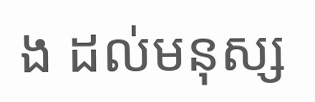ង ដល់មនុស្ស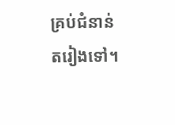គ្រប់ជំនាន់តរៀងទៅ។